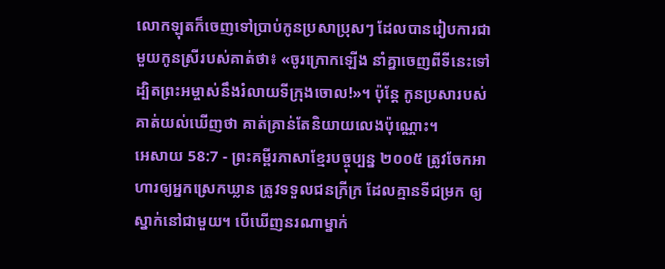លោកឡុតក៏ចេញទៅប្រាប់កូនប្រសាប្រុសៗ ដែលបានរៀបការជាមួយកូនស្រីរបស់គាត់ថា៖ «ចូរក្រោកឡើង នាំគ្នាចេញពីទីនេះទៅ ដ្បិតព្រះអម្ចាស់នឹងរំលាយទីក្រុងចោល!»។ ប៉ុន្តែ កូនប្រសារបស់គាត់យល់ឃើញថា គាត់គ្រាន់តែនិយាយលេងប៉ុណ្ណោះ។
អេសាយ 58:7 - ព្រះគម្ពីរភាសាខ្មែរបច្ចុប្បន្ន ២០០៥ ត្រូវចែកអាហារឲ្យអ្នកស្រេកឃ្លាន ត្រូវទទួលជនក្រីក្រ ដែលគ្មានទីជម្រក ឲ្យស្នាក់នៅជាមួយ។ បើឃើញនរណាម្នាក់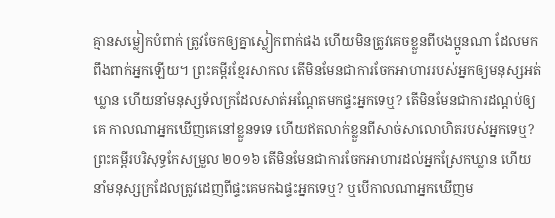គ្មានសម្លៀកបំពាក់ ត្រូវចែកឲ្យគ្នាស្លៀកពាក់ផង ហើយមិនត្រូវគេចខ្លួនពីបងប្អូនណា ដែលមកពឹងពាក់អ្នកឡើយ។ ព្រះគម្ពីរខ្មែរសាកល តើមិនមែនជាការចែកអាហាររបស់អ្នកឲ្យមនុស្សអត់ឃ្លាន ហើយនាំមនុស្សទ័លក្រដែលសាត់អណ្ដែតមកផ្ទះអ្នកទេឬ? តើមិនមែនជាការដណ្ដប់ឲ្យគេ កាលណាអ្នកឃើញគេនៅខ្លួនទទេ ហើយឥតលាក់ខ្លួនពីសាច់សាលោហិតរបស់អ្នកទេឬ? ព្រះគម្ពីរបរិសុទ្ធកែសម្រួល ២០១៦ តើមិនមែនជាការចែកអាហារដល់អ្នកស្រែកឃ្លាន ហើយនាំមនុស្សក្រដែលត្រូវដេញពីផ្ទះគេមកឯផ្ទះអ្នកទេឬ? ឬបើកាលណាអ្នកឃើញម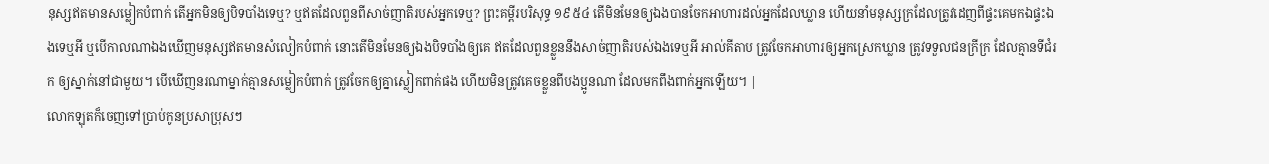នុស្សឥតមានសម្លៀកបំពាក់ តើអ្នកមិនឲ្យបិទបាំងទេឬ? ឬឥតដែលពួនពីសាច់ញាតិរបស់អ្នកទេឬ? ព្រះគម្ពីរបរិសុទ្ធ ១៩៥៤ តើមិនមែនឲ្យឯងបានចែកអាហារដល់អ្នកដែលឃ្លាន ហើយនាំមនុស្សក្រដែលត្រូវដេញពីផ្ទះគេមកឯផ្ទះឯងទេឬអី ឬបើកាលណាឯងឃើញមនុស្សឥតមានសំលៀកបំពាក់ នោះតើមិនមែនឲ្យឯងបិទបាំងឲ្យគេ ឥតដែលពួនខ្លួននឹងសាច់ញាតិរបស់ឯងទេឬអី អាល់គីតាប ត្រូវចែកអាហារឲ្យអ្នកស្រេកឃ្លាន ត្រូវទទួលជនក្រីក្រ ដែលគ្មានទីជំរក ឲ្យស្នាក់នៅជាមួយ។ បើឃើញនរណាម្នាក់គ្មានសម្លៀកបំពាក់ ត្រូវចែកឲ្យគ្នាស្លៀកពាក់ផង ហើយមិនត្រូវគេចខ្លួនពីបងប្អូនណា ដែលមកពឹងពាក់អ្នកឡើយ។ |
លោកឡុតក៏ចេញទៅប្រាប់កូនប្រសាប្រុសៗ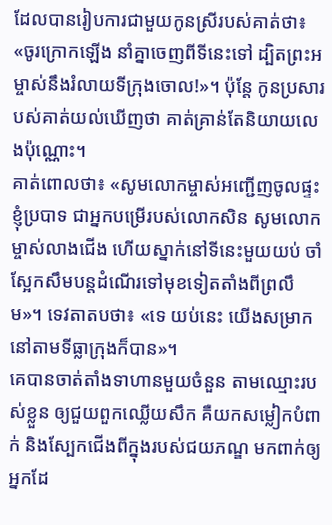ដែលបានរៀបការជាមួយកូនស្រីរបស់គាត់ថា៖ «ចូរក្រោកឡើង នាំគ្នាចេញពីទីនេះទៅ ដ្បិតព្រះអម្ចាស់នឹងរំលាយទីក្រុងចោល!»។ ប៉ុន្តែ កូនប្រសារបស់គាត់យល់ឃើញថា គាត់គ្រាន់តែនិយាយលេងប៉ុណ្ណោះ។
គាត់ពោលថា៖ «សូមលោកម្ចាស់អញ្ជើញចូលផ្ទះខ្ញុំប្របាទ ជាអ្នកបម្រើរបស់លោកសិន សូមលោកម្ចាស់លាងជើង ហើយស្នាក់នៅទីនេះមួយយប់ ចាំស្អែកសឹមបន្តដំណើរទៅមុខទៀតតាំងពីព្រលឹម»។ ទេវតាតបថា៖ «ទេ យប់នេះ យើងសម្រាកនៅតាមទីធ្លាក្រុងក៏បាន»។
គេបានចាត់តាំងទាហានមួយចំនួន តាមឈ្មោះរបស់ខ្លួន ឲ្យជួយពួកឈ្លើយសឹក គឺយកសម្លៀកបំពាក់ និងស្បែកជើងពីក្នុងរបស់ជយភណ្ឌ មកពាក់ឲ្យអ្នកដែ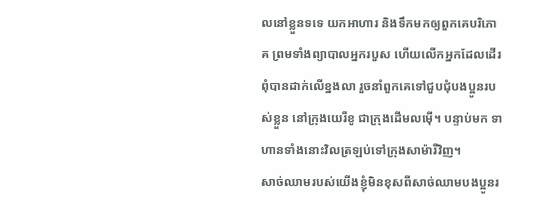លនៅខ្លួនទទេ យកអាហារ និងទឹកមកឲ្យពួកគេបរិភោគ ព្រមទាំងព្យាបាលអ្នករបួស ហើយលើកអ្នកដែលដើរពុំបានដាក់លើខ្នងលា រួចនាំពួកគេទៅជួបជុំបងប្អូនរបស់ខ្លួន នៅក្រុងយេរីខូ ជាក្រុងដើមលម៉ើ។ បន្ទាប់មក ទាហានទាំងនោះវិលត្រឡប់ទៅក្រុងសាម៉ារីវិញ។
សាច់ឈាមរបស់យើងខ្ញុំមិនខុសពីសាច់ឈាមបងប្អូនរ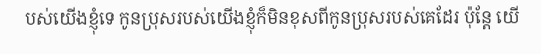បស់យើងខ្ញុំទេ កូនប្រុសរបស់យើងខ្ញុំក៏មិនខុសពីកូនប្រុសរបស់គេដែរ ប៉ុន្តែ យើ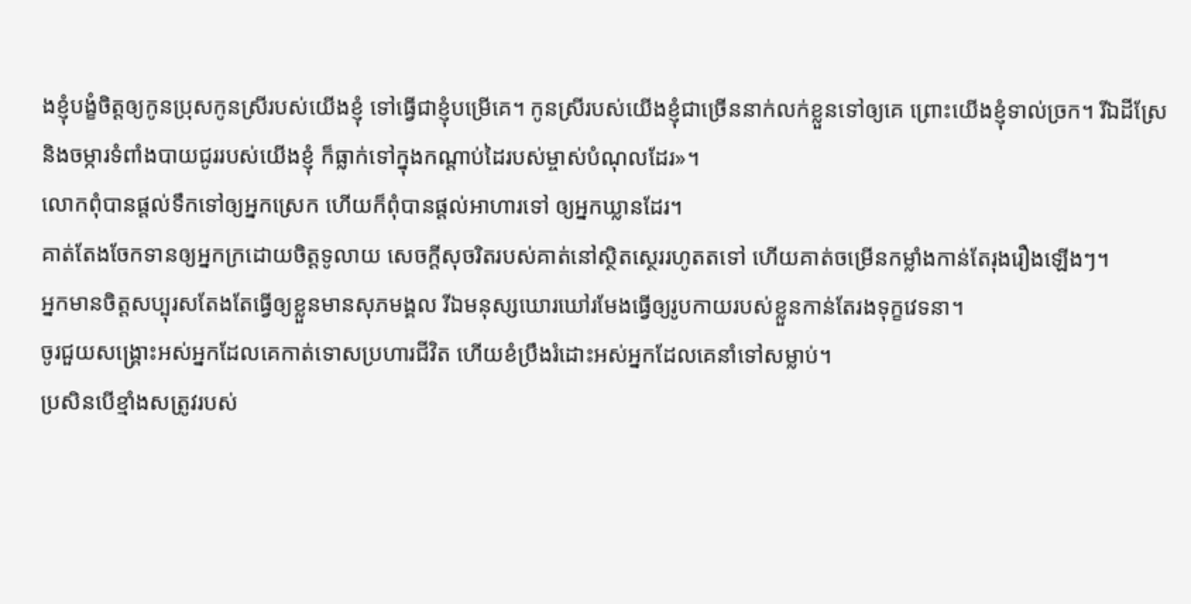ងខ្ញុំបង្ខំចិត្តឲ្យកូនប្រុសកូនស្រីរបស់យើងខ្ញុំ ទៅធ្វើជាខ្ញុំបម្រើគេ។ កូនស្រីរបស់យើងខ្ញុំជាច្រើននាក់លក់ខ្លួនទៅឲ្យគេ ព្រោះយើងខ្ញុំទាល់ច្រក។ រីឯដីស្រែ និងចម្ការទំពាំងបាយជូររបស់យើងខ្ញុំ ក៏ធ្លាក់ទៅក្នុងកណ្ដាប់ដៃរបស់ម្ចាស់បំណុលដែរ»។
លោកពុំបានផ្ដល់ទឹកទៅឲ្យអ្នកស្រេក ហើយក៏ពុំបានផ្ដល់អាហារទៅ ឲ្យអ្នកឃ្លានដែរ។
គាត់តែងចែកទានឲ្យអ្នកក្រដោយចិត្តទូលាយ សេចក្ដីសុចរិតរបស់គាត់នៅស្ថិតស្ថេររហូតតទៅ ហើយគាត់ចម្រើនកម្លាំងកាន់តែរុងរឿងឡើងៗ។
អ្នកមានចិត្តសប្បុរសតែងតែធ្វើឲ្យខ្លួនមានសុភមង្គល រីឯមនុស្សឃោរឃៅរមែងធ្វើឲ្យរូបកាយរបស់ខ្លួនកាន់តែរងទុក្ខវេទនា។
ចូរជួយសង្គ្រោះអស់អ្នកដែលគេកាត់ទោសប្រហារជីវិត ហើយខំប្រឹងរំដោះអស់អ្នកដែលគេនាំទៅសម្លាប់។
ប្រសិនបើខ្មាំងសត្រូវរបស់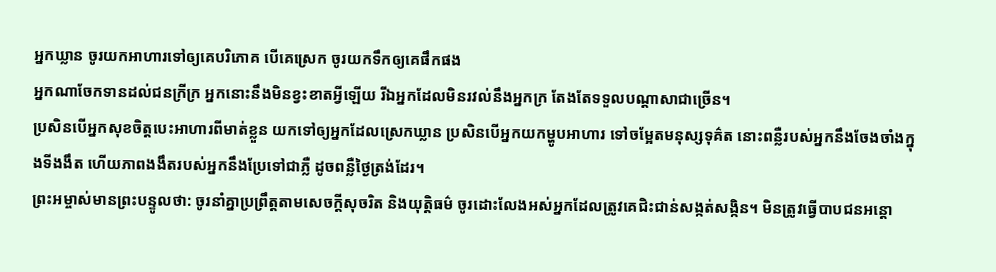អ្នកឃ្លាន ចូរយកអាហារទៅឲ្យគេបរិភោគ បើគេស្រេក ចូរយកទឹកឲ្យគេផឹកផង
អ្នកណាចែកទានដល់ជនក្រីក្រ អ្នកនោះនឹងមិនខ្វះខាតអ្វីឡើយ រីឯអ្នកដែលមិនរវល់នឹងអ្នកក្រ តែងតែទទួលបណ្ដាសាជាច្រើន។
ប្រសិនបើអ្នកសុខចិត្តបេះអាហារពីមាត់ខ្លួន យកទៅឲ្យអ្នកដែលស្រេកឃ្លាន ប្រសិនបើអ្នកយកម្ហូបអាហារ ទៅចម្អែតមនុស្សទុគ៌ត នោះពន្លឺរបស់អ្នកនឹងចែងចាំងក្នុងទីងងឹត ហើយភាពងងឹតរបស់អ្នកនឹងប្រែទៅជាភ្លឺ ដូចពន្លឺថ្ងៃត្រង់ដែរ។
ព្រះអម្ចាស់មានព្រះបន្ទូលថា: ចូរនាំគ្នាប្រព្រឹត្តតាមសេចក្ដីសុចរិត និងយុត្តិធម៌ ចូរដោះលែងអស់អ្នកដែលត្រូវគេជិះជាន់សង្កត់សង្កិន។ មិនត្រូវធ្វើបាបជនអន្តោ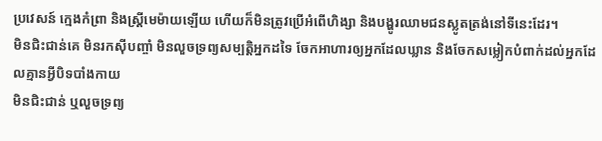ប្រវេសន៍ ក្មេងកំព្រា និងស្ត្រីមេម៉ាយឡើយ ហើយក៏មិនត្រូវប្រើអំពើហិង្សា និងបង្ហូរឈាមជនស្លូតត្រង់នៅទីនេះដែរ។
មិនជិះជាន់គេ មិនរកស៊ីបញ្ចាំ មិនលួចទ្រព្យសម្បត្តិអ្នកដទៃ ចែកអាហារឲ្យអ្នកដែលឃ្លាន និងចែកសម្លៀកបំពាក់ដល់អ្នកដែលគ្មានអ្វីបិទបាំងកាយ
មិនជិះជាន់ ឬលួចទ្រព្យ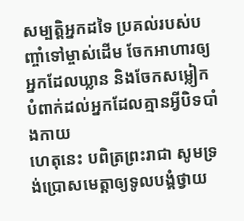សម្បត្តិអ្នកដទៃ ប្រគល់របស់បញ្ចាំទៅម្ចាស់ដើម ចែកអាហារឲ្យអ្នកដែលឃ្លាន និងចែកសម្លៀកបំពាក់ដល់អ្នកដែលគ្មានអ្វីបិទបាំងកាយ
ហេតុនេះ បពិត្រព្រះរាជា សូមទ្រង់ប្រោសមេត្តាឲ្យទូលបង្គំថ្វាយ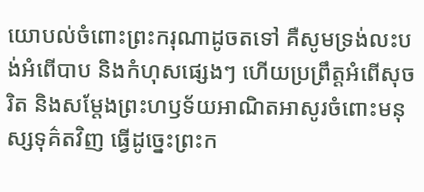យោបល់ចំពោះព្រះករុណាដូចតទៅ គឺសូមទ្រង់លះបង់អំពើបាប និងកំហុសផ្សេងៗ ហើយប្រព្រឹត្តអំពើសុចរិត និងសម្តែងព្រះហឫទ័យអាណិតអាសូរចំពោះមនុស្សទុគ៌តវិញ ធ្វើដូច្នេះព្រះក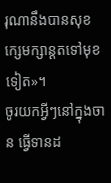រុណានឹងបានសុខក្សេមក្សាន្តតទៅមុខទៀត»។
ចូរយកអ្វីៗនៅក្នុងចាន ធ្វើទានដ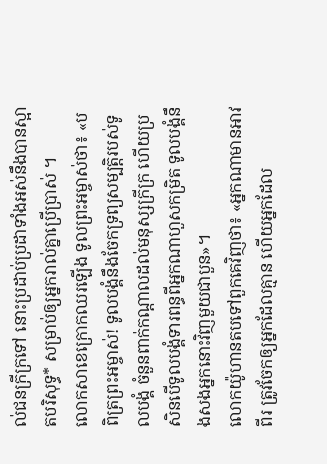ល់ជនក្រីក្រទៅ នោះប្រដាប់ប្រដាទាំងអស់នឹងបានស្អាតបរិសុទ្ធ* សម្រាប់ឲ្យអ្នករាល់គ្នាប្រើប្រាស់ ។
លោកសាខេក្រោកឈរឡើង ទូលព្រះអម្ចាស់ថា៖ «បពិត្រព្រះអម្ចាស់! ទូលបង្គំនឹងចែកទ្រព្យសម្បត្តិរបស់ទូលបង្គំ ចំនួនពាក់កណ្ដាលដល់មនុស្សក្រីក្រ ហើយប្រសិនបើទូលបង្គំទារពន្ធពីអ្នកណាហួសកម្រិត ទូលបង្គំនឹងសងអ្នកនោះវិញមួយជាបួន»។
លោកយ៉ូហានតបទៅពួកគេវិញថា៖ «អ្នកណាមានអាវពីរ ត្រូវចែកឲ្យអ្នកដែលគ្មាន ហើយអ្នកដែល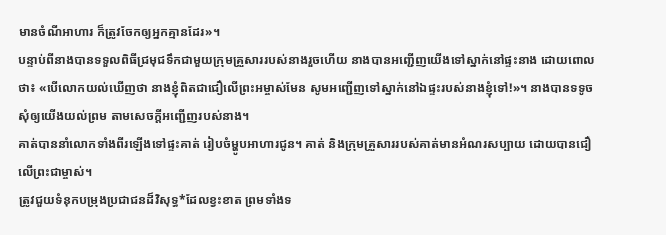មានចំណីអាហារ ក៏ត្រូវចែកឲ្យអ្នកគ្មានដែរ»។
បន្ទាប់ពីនាងបានទទួលពិធីជ្រមុជទឹកជាមួយក្រុមគ្រួសាររបស់នាងរួចហើយ នាងបានអញ្ជើញយើងទៅស្នាក់នៅផ្ទះនាង ដោយពោលថា៖ «បើលោកយល់ឃើញថា នាងខ្ញុំពិតជាជឿលើព្រះអម្ចាស់មែន សូមអញ្ជើញទៅស្នាក់នៅឯផ្ទះរបស់នាងខ្ញុំទៅ!»។ នាងបានទទូចសុំឲ្យយើងយល់ព្រម តាមសេចក្ដីអញ្ជើញរបស់នាង។
គាត់បាននាំលោកទាំងពីរឡើងទៅផ្ទះគាត់ រៀបចំម្ហូបអាហារជូន។ គាត់ និងក្រុមគ្រួសាររបស់គាត់មានអំណរសប្បាយ ដោយបានជឿលើព្រះជាម្ចាស់។
ត្រូវជួយទំនុកបម្រុងប្រជាជនដ៏វិសុទ្ធ*ដែលខ្វះខាត ព្រមទាំងទ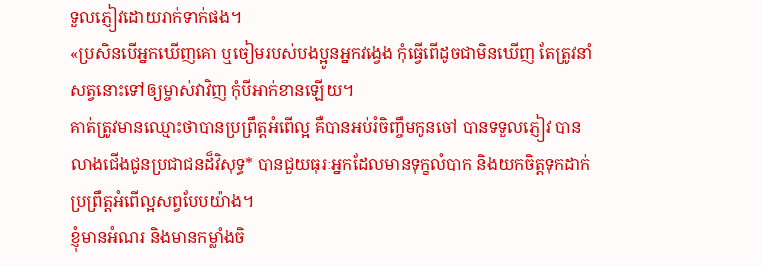ទួលភ្ញៀវដោយរាក់ទាក់ផង។
«ប្រសិនបើអ្នកឃើញគោ ឬចៀមរបស់បងប្អូនអ្នកវង្វេង កុំធ្វើពើដូចជាមិនឃើញ តែត្រូវនាំសត្វនោះទៅឲ្យម្ចាស់វាវិញ កុំបីអាក់ខានឡើយ។
គាត់ត្រូវមានឈ្មោះថាបានប្រព្រឹត្តអំពើល្អ គឺបានអប់រំចិញ្ចឹមកូនចៅ បានទទួលភ្ញៀវ បានលាងជើងជូនប្រជាជនដ៏វិសុទ្ធ* បានជួយធុរៈអ្នកដែលមានទុក្ខលំបាក និងយកចិត្តទុកដាក់ ប្រព្រឹត្តអំពើល្អសព្វបែបយ៉ាង។
ខ្ញុំមានអំណរ និងមានកម្លាំងចិ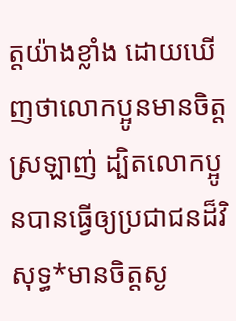ត្តយ៉ាងខ្លាំង ដោយឃើញថាលោកប្អូនមានចិត្តស្រឡាញ់ ដ្បិតលោកប្អូនបានធ្វើឲ្យប្រជាជនដ៏វិសុទ្ធ*មានចិត្តស្ង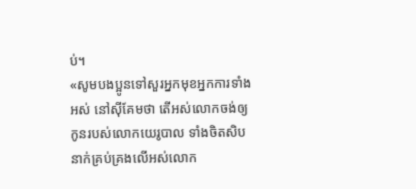ប់។
«សូមបងប្អូនទៅសួរអ្នកមុខអ្នកការទាំងអស់ នៅស៊ីគែមថា តើអស់លោកចង់ឲ្យកូនរបស់លោកយេរូបាល ទាំងចិតសិបនាក់គ្រប់គ្រងលើអស់លោក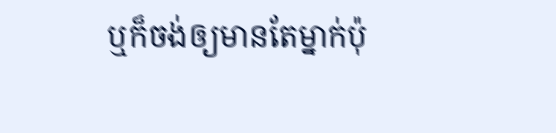ឬក៏ចង់ឲ្យមានតែម្នាក់ប៉ុ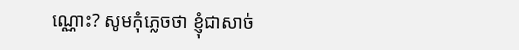ណ្ណោះ? សូមកុំភ្លេចថា ខ្ញុំជាសាច់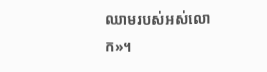ឈាមរបស់អស់លោក»។